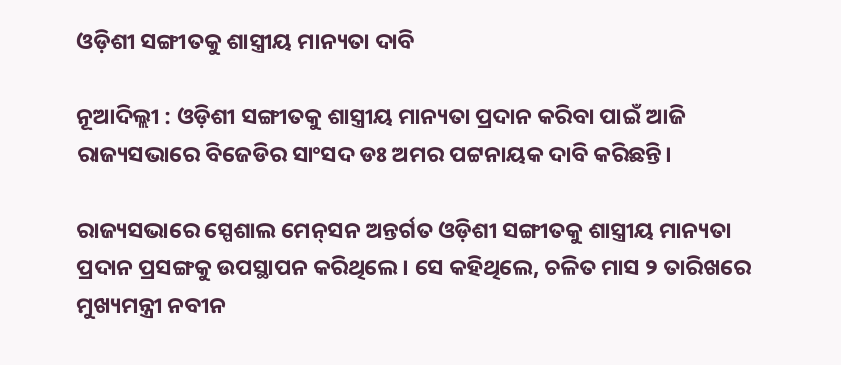ଓଡ଼ିଶୀ ସଙ୍ଗୀତକୁ ଶାସ୍ତ୍ରୀୟ ମାନ୍ୟତା ଦାବି

ନୂଆଦିଲ୍ଲୀ : ଓଡ଼ିଶୀ ସଙ୍ଗୀତକୁ ଶାସ୍ତ୍ରୀୟ ମାନ୍ୟତା ପ୍ରଦାନ କରିବା ପାଇଁ ଆଜି ରାଜ୍ୟସଭାରେ ବିଜେଡିର ସାଂସଦ ଡଃ ଅମର ପଟ୍ଟନାୟକ ଦାବି କରିଛନ୍ତି।

ରାଜ୍ୟସଭାରେ ସ୍ପେଶାଲ ମେନ୍‌ସନ ଅନ୍ତର୍ଗତ ଓଡ଼ିଶୀ ସଙ୍ଗୀତକୁ ଶାସ୍ତ୍ରୀୟ ମାନ୍ୟତା ପ୍ରଦାନ ପ୍ରସଙ୍ଗକୁ ଉପସ୍ଥାପନ କରିଥିଲେ। ସେ କହିଥିଲେ, ଚଳିତ ମାସ ୨ ତାରିଖରେ ମୁଖ୍ୟମନ୍ତ୍ରୀ ନବୀନ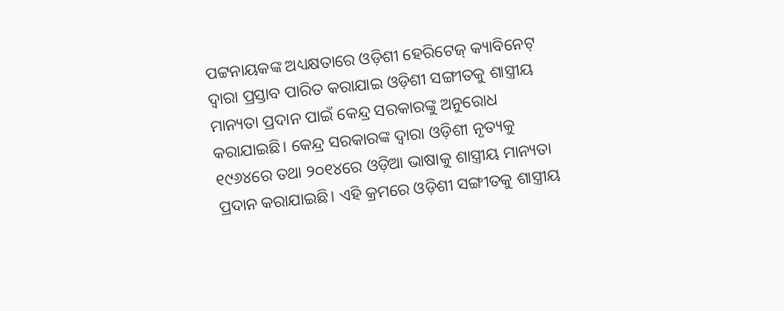ପଟ୍ଟନାୟକଙ୍କ ଅଧ୍ୟକ୍ଷତାରେ ଓଡ଼ିଶୀ ହେରିଟେଜ୍ କ୍ୟାବିନେଟ୍ ଦ୍ୱାରା ପ୍ରସ୍ତାବ ପାରିତ କରାଯାଇ ଓଡ଼ିଶୀ ସଙ୍ଗୀତକୁ ଶାସ୍ତ୍ରୀୟ ମାନ୍ୟତା ପ୍ରଦାନ ପାଇଁ କେନ୍ଦ୍ର ସରକାରଙ୍କୁ ଅନୁରୋଧ କରାଯାଇଛି। କେନ୍ଦ୍ର ସରକାରଙ୍କ ଦ୍ୱାରା ଓଡ଼ିଶୀ ନୃତ୍ୟକୁ ୧୯୬୪ରେ ତଥା ୨୦୧୪ରେ ଓଡ଼ିଆ ଭାଷାକୁ ଶାସ୍ତ୍ରୀୟ ମାନ୍ୟତା ପ୍ରଦାନ କରାଯାଇଛି। ଏହି କ୍ରମରେ ଓଡ଼ିଶୀ ସଙ୍ଗୀତକୁ ଶାସ୍ତ୍ରୀୟ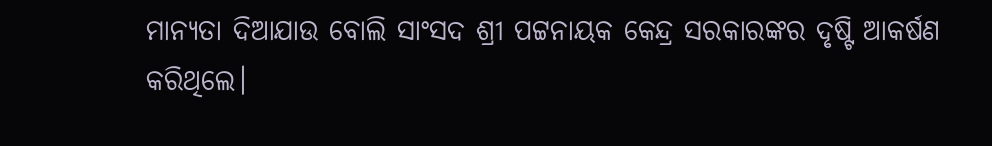ମାନ୍ୟତା ଦିଆଯାଉ ବୋଲି ସାଂସଦ ଶ୍ରୀ ପଟ୍ଟନାୟକ କେନ୍ଦ୍ର ସରକାରଙ୍କର ଦୃଷ୍ଟି ଆକର୍ଷଣ କରିଥିଲେ।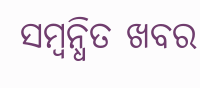ସମ୍ବନ୍ଧିତ ଖବର